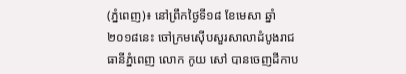(ភ្នំពេញ)៖ នៅព្រឹកថ្ងៃទី១៨ ខែមេសា ឆ្នាំ២០១៨នេះ ចៅក្រមស៊ើបសួរសាលាដំបូងរាជធានីភ្នំពេញ លោក កូយ សៅ បានចេញដីកាប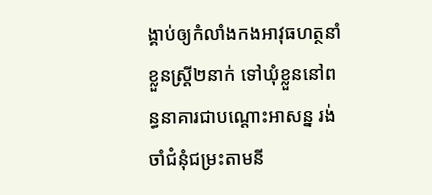ង្គាប់ឲ្យកំលាំងកងអាវុធហត្ថនាំខ្លួនស្ត្រី២នាក់ ទៅឃុំខ្លួននៅពន្ធនាគារជាបណ្តោះអាសន្ន រង់ចាំជំនុំជម្រះតាមនី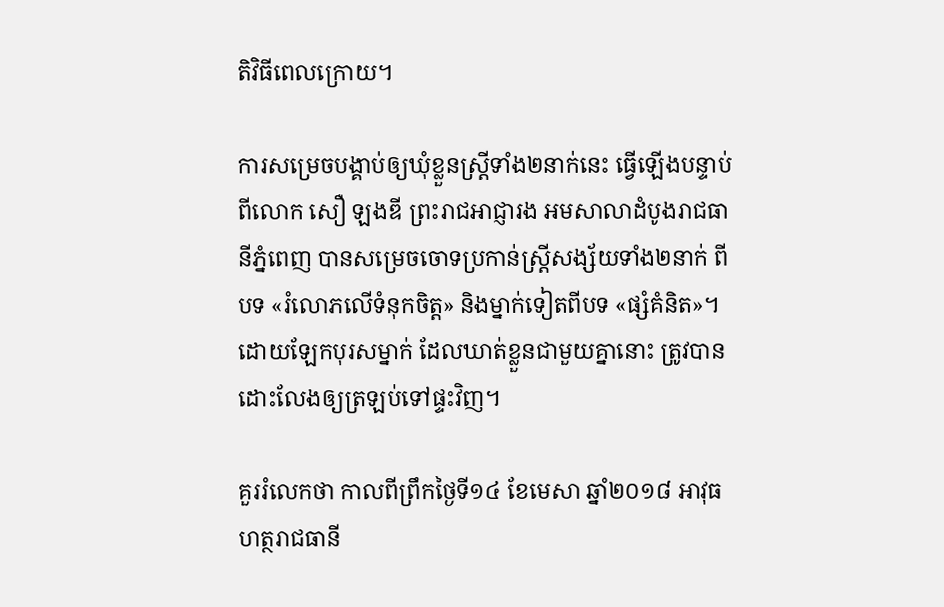តិវិធីពេលក្រោយ។

ការសម្រេចបង្គាប់ឲ្យឃុំខ្លួនស្ត្រីទាំង២នាក់នេះ ធ្វើឡើងបន្ទាប់ពីលោក សឿ ឡងឌី ព្រះរាជអាជ្ញារង អមសាលាដំបូងរាជធានីភ្នំពេញ បានសម្រេចចោទប្រកាន់ស្ត្រីសង្ស័យទាំង២នាក់ ពីបទ «រំលោភលើទំនុកចិត្ត» និងម្នាក់ទៀតពីបទ «ផ្សំគំនិត»។ ដោយឡែកបុរសម្នាក់ ដែលឃាត់ខ្លួនជាមួយគ្នានោះ ត្រូវបានដោះលែងឲ្យត្រឡប់ទៅផ្ទះវិញ។

គួររំលេកថា កាលពីព្រឹកថ្ងៃទី១៤ ខែមេសា ឆ្នាំ២០១៨ អាវុធហត្ថរាជធានី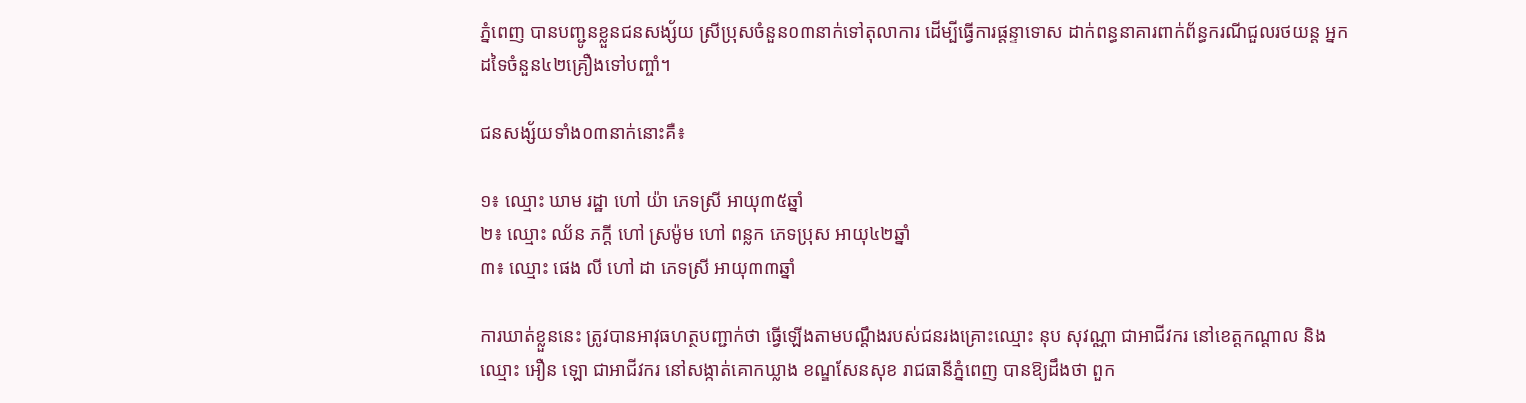ភ្នំពេញ បានបញ្ជូនខ្លួនជនសង្ស័យ ស្រីប្រុសចំនួន០៣នាក់ទៅតុលាការ ដើម្បីធ្វើការផ្តន្ទាទោស ដាក់ពន្ធនាគារពាក់ព័ន្ធករណីជួលរថយន្ត អ្នកដទៃចំនួន៤២គ្រឿងទៅបញ្ចាំ។

ជនសង្ស័យទាំង០៣នាក់នោះគឺ៖

១៖ ឈ្មោះ ឃាម រដ្ឋា ហៅ យ៉ា ភេទស្រី អាយុ៣៥ឆ្នាំ
២៖ ឈ្មោះ ឈ័ន ភក្តី ហៅ ស្រម៉ូម ហៅ ពន្លក ភេទប្រុស អាយុ៤២ឆ្នាំ
៣៖ ឈ្មោះ ផេង លី ហៅ ដា ភេទស្រី អាយុ៣៣ឆ្នាំ

ការឃាត់ខ្លួននេះ ត្រូវបានអាវុធហត្ថបញ្ជាក់ថា ធ្វើឡើងតាមបណ្តឹងរបស់ជនរងគ្រោះឈ្មោះ នុប សុវណ្ណា ជាអាជីវករ នៅខេត្តកណ្តាល និង ឈ្មោះ អឿន ឡោ ជាអាជីវករ នៅសង្កាត់គោកឃ្លាង ខណ្ឌសែនសុខ រាជធានីភ្នំពេញ បានឱ្យដឹងថា ពួក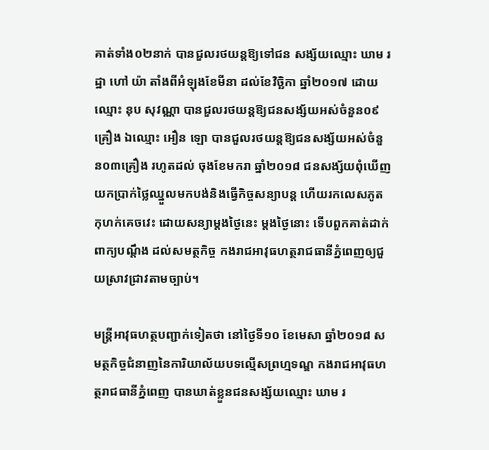គាត់ទាំង០២នាក់ បានជួលរថយន្តឱ្យទៅជន សង្ស័យឈ្មោះ ឃាម រដ្ឋា ហៅ យ៉ា តាំងពីអំឡុងខែមីនា ដល់ខែវិច្ឆិកា ឆ្នាំ២០១៧ ដោយឈ្មោះ នុប សុវណ្ណា បានជួលរថយន្តឱ្យជនសង្ស័យអស់ចំនួន០៩គ្រឿង ឯឈ្មោះ អឿន ឡោ បានជួលរថយន្តឱ្យជនសង្ស័យអស់ចំនួន០៣គ្រឿង រហូតដល់ ចុងខែមករា ឆ្នាំ២០១៨ ជនសង្ស័យពុំឃើញយកប្រាក់ថ្លៃឈ្នួលមកបង់និងធ្វើកិច្ចសន្យាបន្ត ហើយរកលេសភូតកុហក់គេចវេះ ដោយសន្យាម្តងថ្ងៃនេះ ម្តងថ្ងៃនោះ ទើបពួកគាត់ដាក់ពាក្យបណ្តឹង ដល់សមត្ថកិច្ច កងរាជអាវុធហត្ថរាជធានីភ្នំពេញឲ្យជួយស្រាវជ្រាវតាមច្បាប់។

មន្ត្រីអាវុធហត្ថបញ្ជាក់ទៀតថា នៅថ្ងៃទី១០ ខែមេសា ឆ្នាំ២០១៨ សមត្ថកិច្ចជំនាញនៃការិយាល័យបទល្មើសព្រហ្មទណ្ឌ កងរាជអាវុធហត្ថរាជធានីភ្នំពេញ បានឃាត់ខ្លួនជនសង្ស័យឈ្មោះ ឃាម រ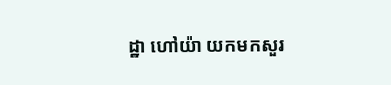ដ្ឋា ហៅយ៉ា យកមកសួរ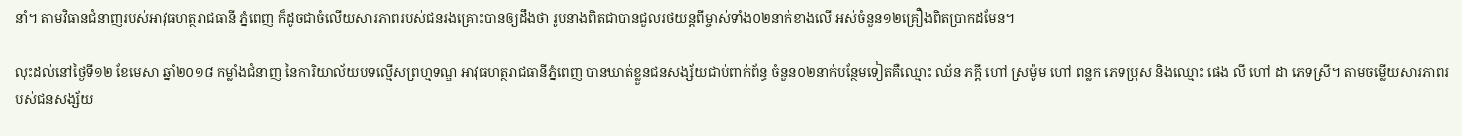នាំ។ តាមវិធានជំនាញរបស់អាវុធហត្ថរាជធានី ភ្នំពេញ ក៏ដូចជាចំលើយសារភាពរបស់ជនរងគ្រោះបានឲ្យដឹងថា រូបនាងពិតជាបានជួលរថយន្តពីម្ចាស់ទាំង០២នាក់ខាងលើ អស់ចំនួន១២គ្រឿងពិតប្រាកដមែន។

លុះដល់នៅថ្ងៃទី១២ ខែមេសា ឆ្នាំ២០១៨ កម្លាំងជំនាញ នៃការិយាល័យបទល្មើសព្រហ្មទណ្ឌ អាវុធហត្ថរាជធានីភ្នំពេញ បានឃាត់ខ្លួនជនសង្ស័យជាប់ពាក់ព័ន្ធ ចំនួន០២នាក់បន្ថែមទៀតគឺឈ្មោះ ឈ័ន ភក្តី ហៅ ស្រម៉ូម ហៅ ពន្លក ភេទប្រុស និងឈ្មោះ ផេង លី ហៅ ដា ភេទស្រី។ តាមចម្លើយសារភាពរបស់ជនសង្ស័យ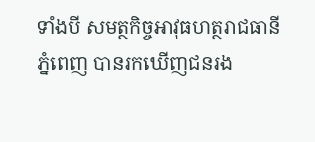ទាំងបី សមត្ថកិច្ចអាវុធហត្ថរាជធានីភ្នំពេញ បានរកឃើញជនរង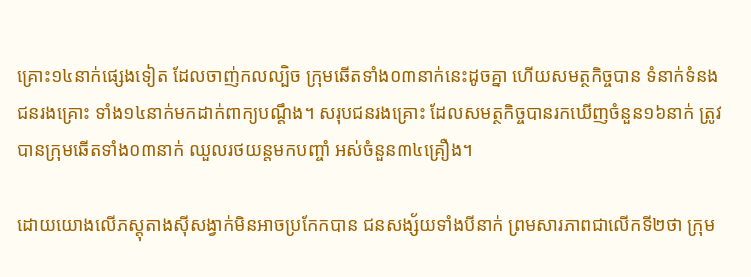គ្រោះ១៤នាក់ផ្សេងទៀត ដែលចាញ់កលល្បិច ក្រុមឆើតទាំង០៣នាក់នេះដូចគ្នា ហើយសមត្ថកិច្ចបាន ទំនាក់ទំនងជនរងគ្រោះ ទាំង១៤នាក់មកដាក់ពាក្យបណ្តឹង។ សរុបជនរងគ្រោះ ដែលសមត្ថកិច្ចបានរកឃើញចំនួន១៦នាក់ ត្រូវបានក្រុមឆើតទាំង០៣នាក់ ឈួលរថយន្តមកបញ្ចាំ អស់ចំនួន៣៤គ្រឿង។

ដោយយោងលើភស្តុតាងស៊ីសង្វាក់មិនអាចប្រកែកបាន ជនសង្ស័យទាំងបីនាក់ ព្រមសារភាពជាលើកទី២ថា ក្រុម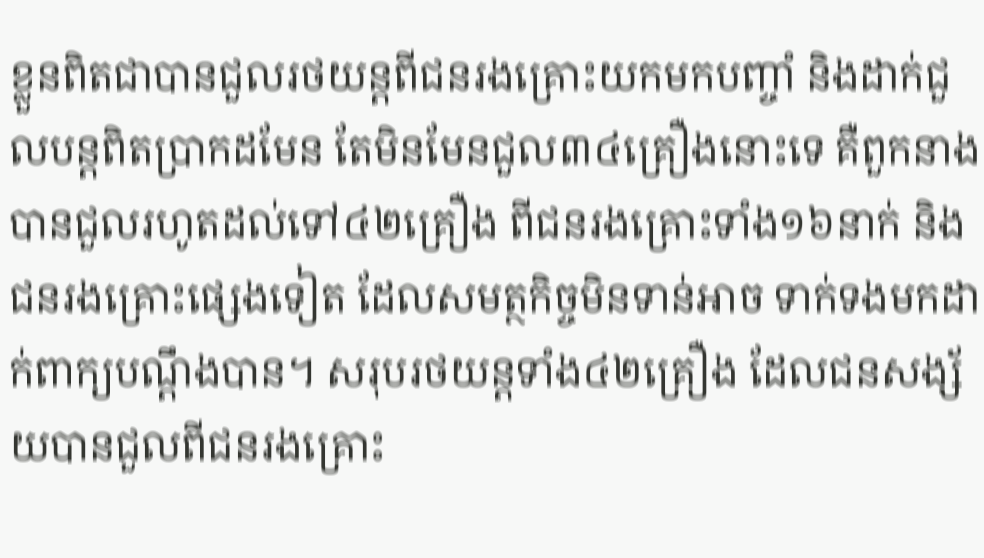ខ្លួនពិតជាបានជួលរថយន្តពីជនរងគ្រោះយកមកបញ្ចាំ និងដាក់ជួលបន្តពិតប្រាកដមែន តែមិនមែនជួល៣៤គ្រឿងនោះទេ គឺពួកនាងបានជួលរហូតដល់ទៅ៤២គ្រឿង ពីជនរងគ្រោះទាំង១៦នាក់ និងជនរងគ្រោះផ្សេងទៀត ដែលសមត្ថកិច្ចមិនទាន់អាច ទាក់ទងមកដាក់ពាក្យបណ្តឹងបាន។ សរុបរថយន្តទាំង៤២គ្រឿង ដែលជនសង្ស័យបានជួលពីជនរងគ្រោះ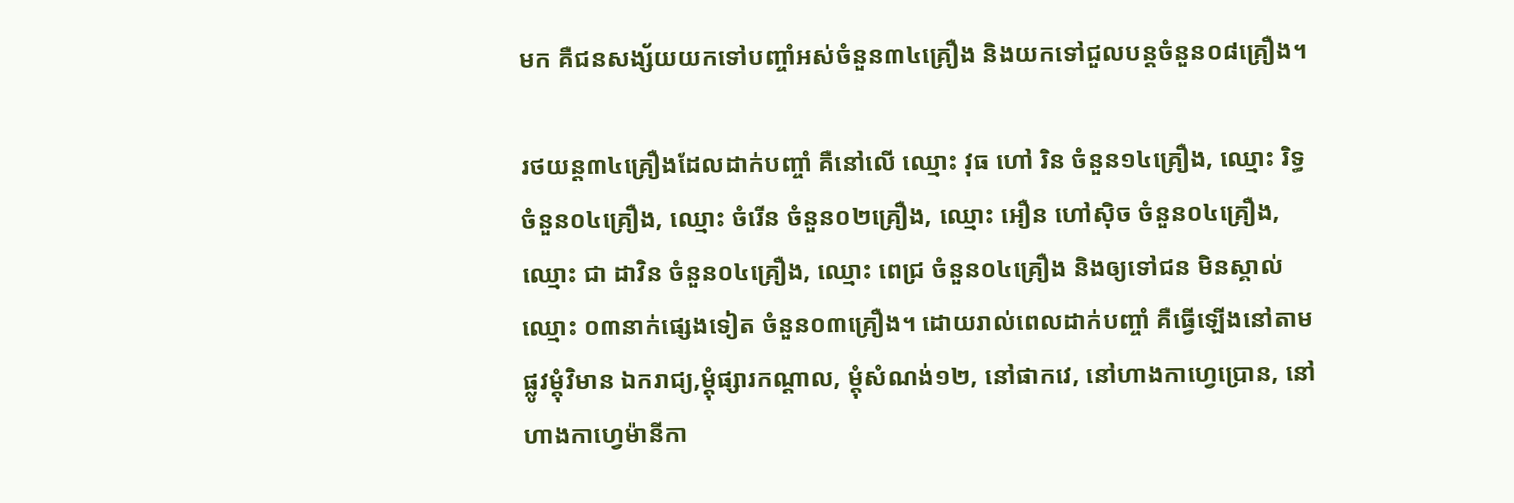មក គឺជនសង្ស័យយកទៅបញ្ចាំអស់ចំនួន៣៤គ្រឿង និងយកទៅជួលបន្តចំនួន០៨គ្រឿង។

រថយន្ត៣៤គ្រឿងដែលដាក់បញ្ចាំ គឺនៅលើ ឈ្មោះ វុធ ហៅ រិន ចំនួន១៤គ្រឿង, ឈ្មោះ រិទ្ធ ចំនួន០៤គ្រឿង, ឈ្មោះ ចំរើន ចំនួន០២គ្រឿង, ឈ្មោះ អឿន ហៅស៊ិច ចំនួន០៤គ្រឿង, ឈ្មោះ ជា ដាវិន ចំនួន០៤គ្រឿង, ឈ្មោះ ពេជ្រ ចំនួន០៤គ្រឿង និងឲ្យទៅជន មិនស្គាល់ឈ្មោះ ០៣នាក់ផ្សេងទៀត ចំនួន០៣គ្រឿង។ ដោយរាល់ពេលដាក់បញ្ចាំ គឺធ្វើឡើងនៅតាមផ្លូវម្តុំវិមាន ឯករាជ្យ,ម្តុំផ្សារកណ្តាល, ម្តុំសំណង់១២, នៅផាកវេ, នៅហាងកាហ្វេប្រោន, នៅហាងកាហ្វេម៉ានីកា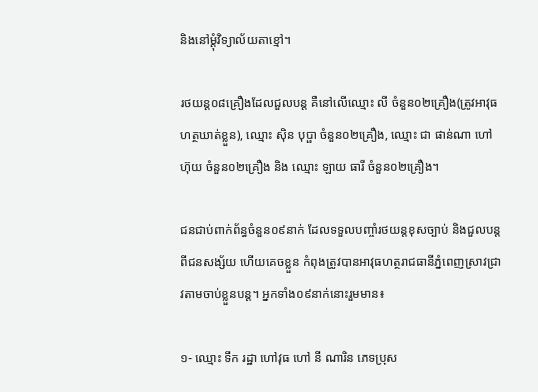និងនៅម្តុំវិទ្យាល័យតាខ្មៅ។

រថយន្ត០៨គ្រឿងដែលជួលបន្ត គឺនៅលើឈ្មោះ លី ចំនួន០២គ្រឿង(ត្រូវអាវុធហត្ថឃាត់ខ្លួន), ឈ្មោះ ស៊ិន បុប្ផា ចំនួន០២គ្រឿង, ឈ្មោះ ជា ផាន់ណា ហៅ ហ៊ុយ ចំនួន០២គ្រឿង និង ឈ្មោះ ឡាយ ធារី ចំនួន០២គ្រឿង។

ជនជាប់ពាក់ព័ន្ធចំនួន០៩នាក់ ដែលទទួលបញ្ចាំរថយន្តខុសច្បាប់ និងជួលបន្តពីជនសង្ស័យ ហើយគេចខ្លួន កំពុងត្រូវបានអាវុធហត្ថរាជធានីភ្នំពេញស្រាវជ្រាវតាមចាប់ខ្លួនបន្ត។ អ្នកទាំង០៩នាក់នោះរួមមាន៖

១- ឈ្មោះ ទឹក រដ្ឋា ហៅវុធ ហៅ នី ណារិន ភេទប្រុស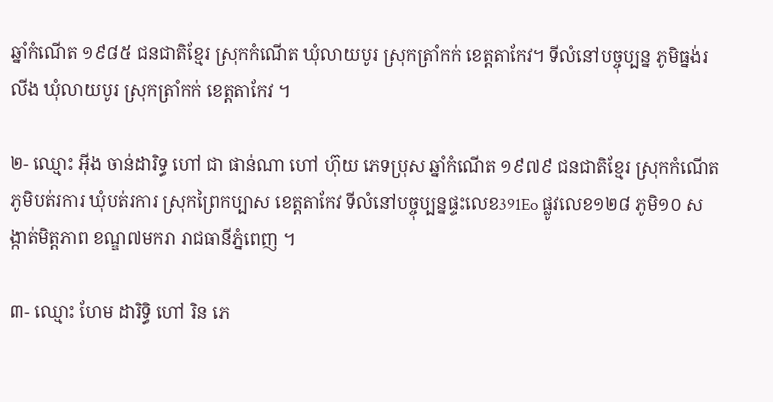ឆ្នាំកំណើត ១៩៨៥ ជនជាតិខ្មែរ ស្រុកកំណើត ឃុំលាយបូរ ស្រុកត្រាំកក់ ខេត្តតាកែវ។ ទីលំនៅបច្ចុប្បន្ន ភូមិធ្នង់រលីង ឃុំលាយបូរ ស្រុកត្រាំកក់ ខេត្តតាកែវ ។

២- ឈ្មោះ អ៊ីង ចាន់ដារិទ្ធ ហៅ ជា ផាន់ណា ហៅ ហ៊ុយ ភេទប្រុស ឆ្នាំកំណើត ១៩៧៩ ជនជាតិខ្មែរ ស្រុកកំណើត ភូមិបត់រការ ឃុំបត់រការ ស្រុកព្រៃកប្បាស ខេត្តតាកែវ ទីលំនៅបច្ចុប្បន្នផ្ទះលេខ391Eo ផ្លូវលេខ១២៨ ភូមិ១០ សង្កាត់មិត្តភាព ខណ្ឌ៧មករា រាជធានីភ្នំពេញ ។

៣- ឈ្មោះ ហែម ដារិទ្ធិ ហៅ រិន ភេ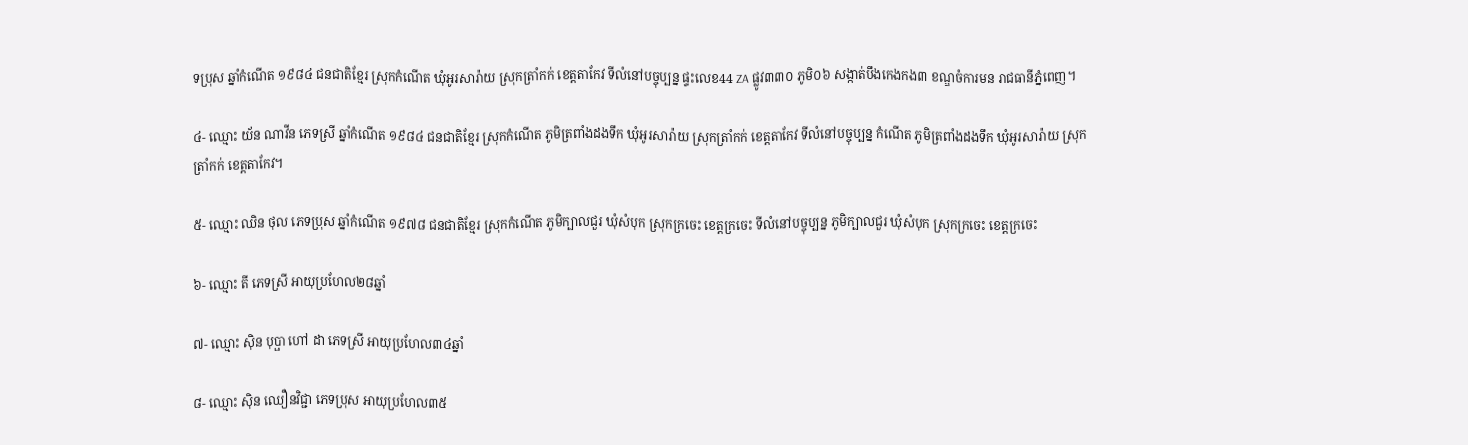ទប្រុស ឆ្នាំកំណើត ១៩៨៤ ជនជាតិខ្មែរ ស្រុកកំណើត ឃុំអូរសារ៉ាយ ស្រុកត្រាំកក់ ខេត្តតាកែវ ទីលំនៅបច្ចុប្បន្ន ផ្ទះលេខ44 ZA ផ្លូវ៣៣០ ភូមិ០៦ សង្កាត់បឹងកេងកង៣ ខណ្ឌចំការមន រាជធានីភ្នំពេញ។

៤- ឈ្មោះ យ័ន ណាវីន ភេទស្រី ឆ្នាំកំណើត ១៩៨៤ ជនជាតិខ្មែរ ស្រុកកំណើត ភូមិត្រពាំងដងទឹក ឃុំអូរសារ៉ាយ ស្រុកត្រាំកក់ ខេត្តតាកែវ ទីលំនៅបច្ចុប្បន្ន កំណើត ភូមិត្រពាំងដងទឹក ឃុំអូរសារ៉ាយ ស្រុកត្រាំកក់ ខេត្តតាកែវ។

៥- ឈ្មោះ ឈិន ថុល ភេទប្រុស ឆ្នាំកំណើត ១៩៧៨ ជនជាតិខ្មែរ ស្រុកកំណើត ភូមិក្បាលជួរ ឃុំសំបុក ស្រុកក្រចេះ ខេត្តក្រចេះ ទីលំនៅបច្ចុប្បន្ន ភូមិក្បាលជួរ ឃុំសំបុក ស្រុកក្រចេះ ខេត្តក្រចេះ

៦- ឈ្មោះ តី ភេទស្រី អាយុប្រហែល២៨ឆ្នាំ

៧- ឈ្មោះ ស៊ិន បុប្ផា ហៅ ដា ភេទស្រី អាយុប្រហែល៣៤ឆ្នាំ

៨- ឈ្មោះ ស៊ិន ឈឿនវិជ្ជា ភេទប្រុស អាយុប្រហែល៣៥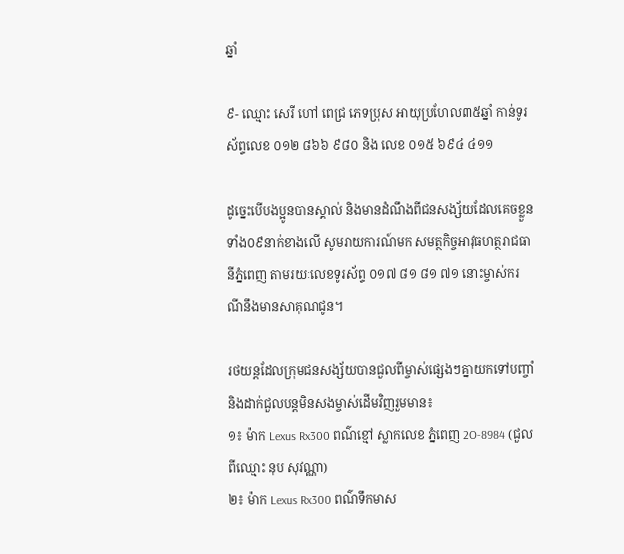ឆ្នាំ

៩- ឈ្មោះ សេរី ហៅ ពេជ្រ ភេទប្រុស អាយុប្រហែល៣៥ឆ្នាំ កាន់ទូរស័ព្ទលេខ ០១២ ៨៦៦ ៩៨០ និង លេខ ០១៥ ៦៩៤ ៤១១

ដូច្នេះបើបងប្អូនបានស្គាល់ និងមានដំណឹងពីជនសង្ស័យដែលគេចខ្លួនទាំង០៩នាក់ខាងលើ សូមរាយការណ៍មក សមត្ថកិច្ចអាវុធហត្ថរាជធានីភ្នំពេញ តាមរយៈលេខទូរស័ព្ទ ០១៧ ៨១ ៨១ ៧១ នោះម្ចាស់ករណីនឹងមានសាគុណជូន។

រថយន្តដែលក្រុមជនសង្ស័យបានជួលពីម្ចាស់ផ្សេងៗគ្នាយកទៅបញ្ចាំ និងដាក់ជួលបន្តមិនសងម្ចាស់ដើមវិញរួមមាន៖
១៖ ម៉ាក Lexus Rx300 ពណ៌ខ្មៅ ស្លាកលេខ ភ្នំពេញ 2O-8984 (ជួលពីឈ្មោះ នុប សុវណ្ណា)
២៖ ម៉ាក Lexus Rx300 ពណ៌ទឹកមាស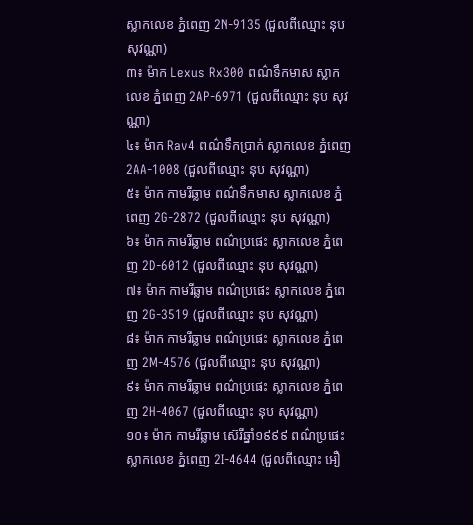ស្លាកលេខ ភ្នំពេញ 2N-9135 (ជួលពីឈ្មោះ នុប សុវណ្ណា)
៣៖ ម៉ាក Lexus Rx300 ពណ៌ទឹកមាស ស្លាកលេខ ភ្នំពេញ 2AP-6971 (ជួលពីឈ្មោះ នុប សុវណ្ណា)
៤៖ ម៉ាក Rav4 ពណ៌ទឹកប្រាក់ ស្លាកលេខ ភ្នំពេញ 2AA-1008 (ជួលពីឈ្មោះ នុប សុវណ្ណា)
៥៖ ម៉ាក កាមរីឆ្លាម ពណ៌ទឹកមាស ស្លាកលេខ ភ្នំពេញ 2G-2872 (ជួលពីឈ្មោះ នុប សុវណ្ណា)
៦៖ ម៉ាក កាមរីឆ្លាម ពណ៌ប្រផេះ ស្លាកលេខ ភ្នំពេញ 2D-6012 (ជួលពីឈ្មោះ នុប សុវណ្ណា)
៧៖ ម៉ាក កាមរីឆ្លាម ពណ៌ប្រផេះ ស្លាកលេខ ភ្នំពេញ 2G-3519 (ជួលពីឈ្មោះ នុប សុវណ្ណា)
៨៖ ម៉ាក កាមរីឆ្លាម ពណ៌ប្រផេះ ស្លាកលេខ ភ្នំពេញ 2M-4576 (ជួលពីឈ្មោះ នុប សុវណ្ណា)
៩៖ ម៉ាក កាមរីឆ្លាម ពណ៌ប្រផេះ ស្លាកលេខ ភ្នំពេញ 2H-4067 (ជួលពីឈ្មោះ នុប សុវណ្ណា)
១០៖ ម៉ាក កាមរីឆ្លាម ស៊េរីឆ្នាំ១៩៩៩ ពណ៌ប្រផេះ ស្លាកលេខ ភ្នំពេញ 2I-4644 (ជួលពីឈ្មោះ អឿ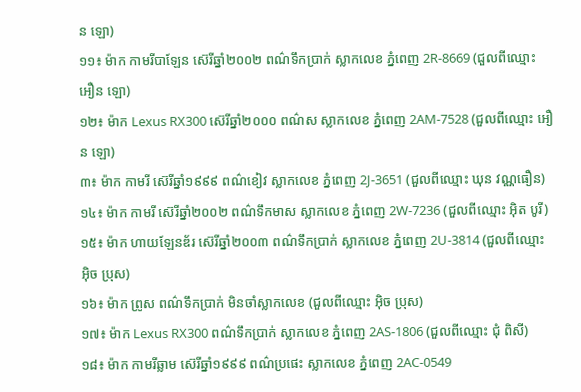ន ឡោ)
១១៖ ម៉ាក កាមរីបាឡែន ស៊េរីឆ្នាំ២០០២ ពណ៌ទឹកប្រាក់ ស្លាកលេខ ភ្នំពេញ 2R-8669 (ជួលពីឈ្មោះ អឿន ឡោ)
១២៖ ម៉ាក Lexus RX300 ស៊េរីឆ្នាំ២០០០ ពណ៌ស ស្លាកលេខ ភ្នំពេញ 2AM-7528 (ជួលពីឈ្មោះ អឿន ឡោ)
៣៖ ម៉ាក កាមរី ស៊េរីឆ្នាំ១៩៩៩ ពណ៌ខៀវ ស្លាកលេខ ភ្នំពេញ 2J-3651 (ជួលពីឈ្មោះ ឃុន វណ្ណធឿន)
១៤៖ ម៉ាក កាមរី ស៊េរីឆ្នាំ២០០២ ពណ៌ទឹកមាស ស្លាកលេខ ភ្នំពេញ 2W-7236 (ជួលពីឈ្មោះ អ៊ិត បូរី)
១៥៖ ម៉ាក ហាយឡែនឌ័រ ស៊េរីឆ្នាំ២០០៣ ពណ៌ទឹកប្រាក់ ស្លាកលេខ ភ្នំពេញ 2U-3814 (ជួលពីឈ្មោះ អ៊ិច ប្រុស)
១៦៖ ម៉ាក ព្រូស ពណ៌ទឹកប្រាក់ មិនចាំស្លាកលេខ (ជួលពីឈ្មោះ អ៊ិច ប្រុស)
១៧៖ ម៉ាក Lexus RX300 ពណ៌ទឹកប្រាក់ ស្លាកលេខ ភ្នំពេញ 2AS-1806 (ជួលពីឈ្មោះ ជុំ ពិសី)
១៨៖ ម៉ាក កាមរីឆ្លាម ស៊េរីឆ្នាំ១៩៩៩ ពណ៌ប្រផេះ ស្លាកលេខ ភ្នំពេញ 2AC-0549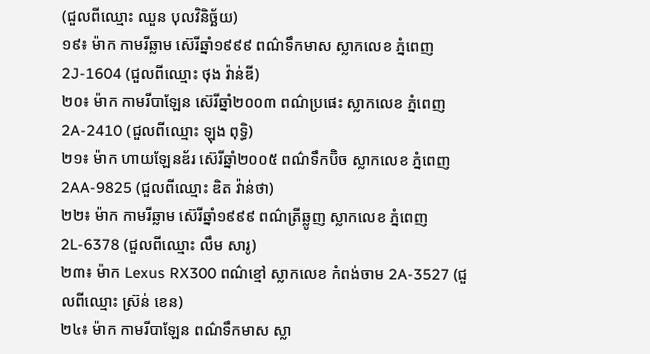(ជួលពីឈ្មោះ ឈួន បុលវិនិច្ឆ័យ)
១៩៖ ម៉ាក កាមរីឆ្លាម ស៊េរីឆ្នាំ១៩៩៩ ពណ៌ទឹកមាស ស្លាកលេខ ភ្នំពេញ 2J-1604 (ជួលពីឈ្មោះ ថុង វ៉ាន់ឌី)
២០៖ ម៉ាក កាមរីបាឡែន ស៊េរីឆ្នាំ២០០៣ ពណ៌ប្រផេះ ស្លាកលេខ ភ្នំពេញ 2A-2410 (ជួលពីឈ្មោះ ឡុង ពុទ្ធិ)
២១៖ ម៉ាក ហាយឡែនឌ័រ ស៊េរីឆ្នាំ២០០៥ ពណ៌ទឹកប៊ិច ស្លាកលេខ ភ្នំពេញ 2AA-9825 (ជួលពីឈ្មោះ ឌិត វ៉ាន់ថា)
២២៖ ម៉ាក កាមរីឆ្លាម ស៊េរីឆ្នាំ១៩៩៩ ពណ៌ត្រីឆ្លូញ ស្លាកលេខ ភ្នំពេញ 2L-6378 (ជួលពីឈ្មោះ លឹម សារូ)
២៣៖ ម៉ាក Lexus RX300 ពណ៌ខ្មៅ ស្លាកលេខ កំពង់ចាម 2A-3527 (ជួលពីឈ្មោះ ស្រ៊ន់ ខេន)
២៤៖ ម៉ាក កាមរីបាឡែន ពណ៌ទឹកមាស ស្លា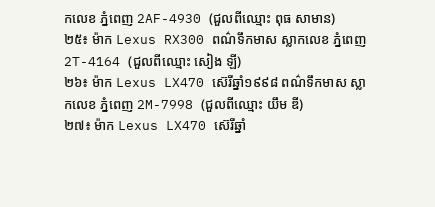កលេខ ភ្នំពេញ 2AF-4930 (ជួលពីឈ្មោះ ពុធ សាមាន)
២៥៖ ម៉ាក Lexus RX300 ពណ៌ទឹកមាស ស្លាកលេខ ភ្នំពេញ 2T-4164 (ជួលពីឈ្មោះ សៀង ឡី)
២៦៖ ម៉ាក Lexus LX470 ស៊េរីឆ្នាំ១៩៩៨ ពណ៌ទឹកមាស ស្លាកលេខ ភ្នំពេញ 2M-7998 (ជួលពីឈ្មោះ យឹម ឌី)
២៧៖ ម៉ាក Lexus LX470 ស៊េរីឆ្នាំ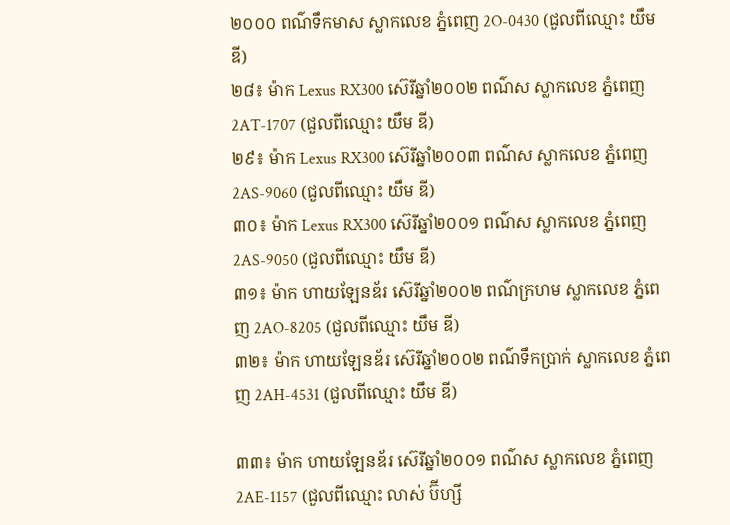២០០០ ពណ៌ទឹកមាស ស្លាកលេខ ភ្នំពេញ 2O-0430 (ជួលពីឈ្មោះ យឹម ឌី)
២៨៖ ម៉ាក Lexus RX300 ស៊េរីឆ្នាំ២០០២ ពណ៌ស ស្លាកលេខ ភ្នំពេញ 2AT-1707 (ជួលពីឈ្មោះ យឹម ឌី)
២៩៖ ម៉ាក Lexus RX300 ស៊េរីឆ្នាំ២០០៣ ពណ៌ស ស្លាកលេខ ភ្នំពេញ 2AS-9060 (ជួលពីឈ្មោះ យឹម ឌី)
៣០៖ ម៉ាក Lexus RX300 ស៊េរីឆ្នាំ២០០១ ពណ៌ស ស្លាកលេខ ភ្នំពេញ 2AS-9050 (ជួលពីឈ្មោះ យឹម ឌី)
៣១៖ ម៉ាក ហាយឡែនឌ័រ ស៊េរីឆ្នាំ២០០២ ពណ៌ក្រហម ស្លាកលេខ ភ្នំពេញ 2AO-8205 (ជួលពីឈ្មោះ យឹម ឌី)
៣២៖ ម៉ាក ហាយឡែនឌ័រ ស៊េរីឆ្នាំ២០០២ ពណ៌ទឹកប្រាក់ ស្លាកលេខ ភ្នំពេញ 2AH-4531 (ជួលពីឈ្មោះ យឹម ឌី)

៣៣៖ ម៉ាក ហាយឡែនឌ័រ ស៊េរីឆ្នាំ២០០១ ពណ៌ស ស្លាកលេខ ភ្នំពេញ 2AE-1157 (ជួលពីឈ្មោះ លាស់ ប៊ីហ្សី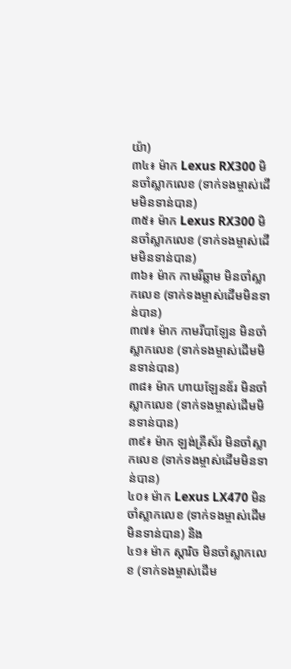យ៉ា)
៣៤៖ ម៉ាក Lexus RX300 មិនចាំស្លាកលេខ (ទាក់ទងម្ចាស់ដើមមិនទាន់បាន)
៣៥៖ ម៉ាក Lexus RX300 មិនចាំស្លាកលេខ (ទាក់ទងម្ចាស់ដើមមិនទាន់បាន)
៣៦៖ ម៉ាក កាមរីឆ្លាម មិនចាំស្លាកលេខ (ទាក់ទងម្ចាស់ដើមមិនទាន់បាន)
៣៧៖ ម៉ាក កាមរីបាឡែន មិនចាំស្លាកលេខ (ទាក់ទងម្ចាស់ដើមមិនទាន់បាន)
៣៨៖ ម៉ាក ហាយឡែនឌ័រ មិនចាំស្លាកលេខ (ទាក់ទងម្ចាស់ដើមមិនទាន់បាន)
៣៩៖ ម៉ាក ឡង់គ្រីស័រ មិនចាំស្លាកលេខ (ទាក់ទងម្ចាស់ដើមមិនទាន់បាន)
៤០៖ ម៉ាក Lexus LX470 មិនចាំស្លាកលេខ (ទាក់ទងម្ចាស់ដើមមិនទាន់បាន) និង
៤១៖ ម៉ាក ស្តារិច មិនចាំស្លាកលេខ (ទាក់ទងម្ចាស់ដើម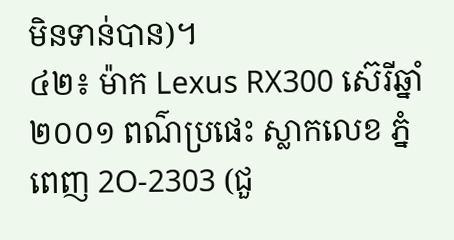មិនទាន់បាន)។
៤២៖ ម៉ាក Lexus RX300 ស៊េរីឆ្នាំ២០០១ ពណ៌ប្រផេះ ស្លាកលេខ ភ្នំពេញ 2O-2303 (ជួ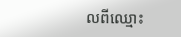លពីឈ្មោះ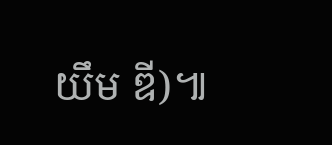យឹម ឌី)៕